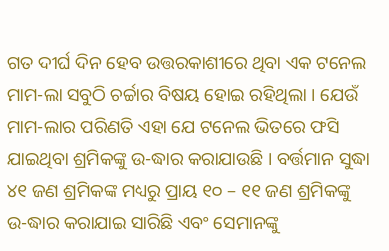ଗତ ଦୀର୍ଘ ଦିନ ହେବ ଉତ୍ତରକାଶୀରେ ଥିବା ଏକ ଟନେଲ ମାମ-ଲା ସବୁଠି ଚର୍ଚ୍ଚାର ବିଷୟ ହୋଇ ରହିଥିଲା । ଯେଉଁ ମାମ-ଲାର ପରିଣତି ଏହା ଯେ ଟନେଲ ଭିତରେ ଫସି ଯାଇଥିବା ଶ୍ରମିକଙ୍କୁ ଉ-ଦ୍ଧାର କରାଯାଉଛି । ବର୍ତ୍ତମାନ ସୁଦ୍ଧା ୪୧ ଜଣ ଶ୍ରମିକଙ୍କ ମଧ୍ୟରୁ ପ୍ରାୟ ୧୦ – ୧୧ ଜଣ ଶ୍ରମିକଙ୍କୁ ଉ-ଦ୍ଧାର କରାଯାଇ ସାରିଛି ଏବଂ ସେମାନଙ୍କୁ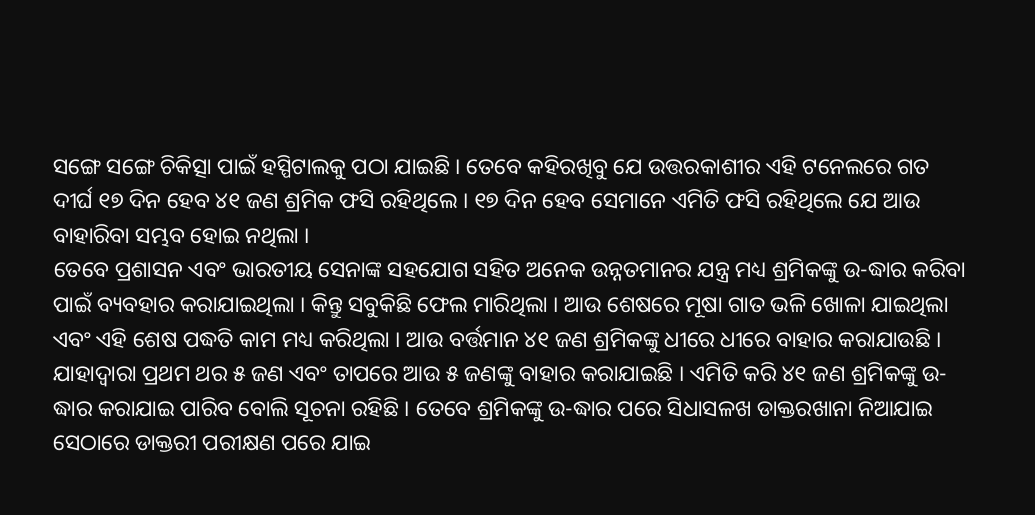ସଙ୍ଗେ ସଙ୍ଗେ ଚିକିତ୍ସା ପାଇଁ ହସ୍ପିଟାଲକୁ ପଠା ଯାଇଛି । ତେବେ କହିରଖିବୁ ଯେ ଉତ୍ତରକାଶୀର ଏହି ଟନେଲରେ ଗତ ଦୀର୍ଘ ୧୭ ଦିନ ହେବ ୪୧ ଜଣ ଶ୍ରମିକ ଫସି ରହିଥିଲେ । ୧୭ ଦିନ ହେବ ସେମାନେ ଏମିତି ଫସି ରହିଥିଲେ ଯେ ଆଉ ବାହାରିବା ସମ୍ଭବ ହୋଇ ନଥିଲା ।
ତେବେ ପ୍ରଶାସନ ଏବଂ ଭାରତୀୟ ସେନାଙ୍କ ସହଯୋଗ ସହିତ ଅନେକ ଉନ୍ନତମାନର ଯନ୍ତ୍ର ମଧ୍ୟ ଶ୍ରମିକଙ୍କୁ ଉ-ଦ୍ଧାର କରିବା ପାଇଁ ବ୍ୟବହାର କରାଯାଇଥିଲା । କିନ୍ତୁ ସବୁକିଛି ଫେଲ ମାରିଥିଲା । ଆଉ ଶେଷରେ ମୂଷା ଗାତ ଭଳି ଖୋଳା ଯାଇଥିଲା ଏବଂ ଏହି ଶେଷ ପଦ୍ଧତି କାମ ମଧ୍ୟ କରିଥିଲା । ଆଉ ବର୍ତ୍ତମାନ ୪୧ ଜଣ ଶ୍ରମିକଙ୍କୁ ଧୀରେ ଧୀରେ ବାହାର କରାଯାଉଛି ।
ଯାହାଦ୍ୱାରା ପ୍ରଥମ ଥର ୫ ଜଣ ଏବଂ ତାପରେ ଆଉ ୫ ଜଣଙ୍କୁ ବାହାର କରାଯାଇଛି । ଏମିତି କରି ୪୧ ଜଣ ଶ୍ରମିକଙ୍କୁ ଉ-ଦ୍ଧାର କରାଯାଇ ପାରିବ ବୋଲି ସୂଚନା ରହିଛି । ତେବେ ଶ୍ରମିକଙ୍କୁ ଉ-ଦ୍ଧାର ପରେ ସିଧାସଳଖ ଡାକ୍ତରଖାନା ନିଆଯାଇ ସେଠାରେ ଡାକ୍ତରୀ ପରୀକ୍ଷଣ ପରେ ଯାଇ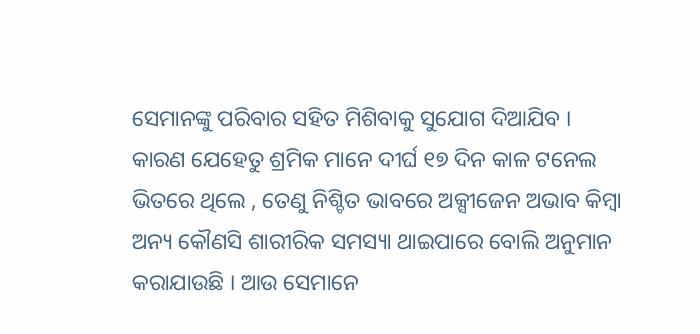ସେମାନଙ୍କୁ ପରିବାର ସହିତ ମିଶିବାକୁ ସୁଯୋଗ ଦିଆଯିବ ।
କାରଣ ଯେହେତୁ ଶ୍ରମିକ ମାନେ ଦୀର୍ଘ ୧୭ ଦିନ କାଳ ଟନେଲ ଭିତରେ ଥିଲେ , ତେଣୁ ନିଶ୍ଚିତ ଭାବରେ ଅକ୍ସୀଜେନ ଅଭାବ କିମ୍ବା ଅନ୍ୟ କୌଣସି ଶାରୀରିକ ସମସ୍ୟା ଥାଇପାରେ ବୋଲି ଅନୁମାନ କରାଯାଉଛି । ଆଉ ସେମାନେ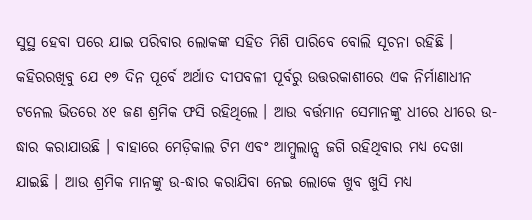ସୁସ୍ଥ ହେବା ପରେ ଯାଇ ପରିବାର ଲୋକଙ୍କ ସହିତ ମିଶି ପାରିବେ ବୋଲି ସୂଚନା ରହିଛି ।
କହିରରଖିବୁ ଯେ ୧୭ ଦିନ ପୂର୍ବେ ଅର୍ଥାତ ଦୀପବଳୀ ପୂର୍ବରୁ ଉତ୍ତରକାଶୀରେ ଏକ ନିର୍ମାଣାଧୀନ ଟନେଲ ଭିତରେ ୪୧ ଜଣ ଶ୍ରମିକ ଫସି ରହିଥିଲେ । ଆଉ ବର୍ତ୍ତମାନ ସେମାନଙ୍କୁ ଧୀରେ ଧୀରେ ଉ-ଦ୍ଧାର କରାଯାଉଛି । ବାହାରେ ମେଡ଼ିକାଲ ଟିମ ଏବଂ ଆମ୍ବୁଲାନ୍ସ ଜଗି ରହିଥିବାର ମଧ୍ୟ ଦେଖା ଯାଇଛି । ଆଉ ଶ୍ରମିକ ମାନଙ୍କୁ ଉ-ଦ୍ଧାର କରାଯିବା ନେଇ ଲୋକେ ଖୁବ ଖୁସି ମଧ୍ୟ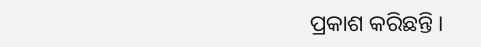ପ୍ରକାଶ କରିଛନ୍ତି ।